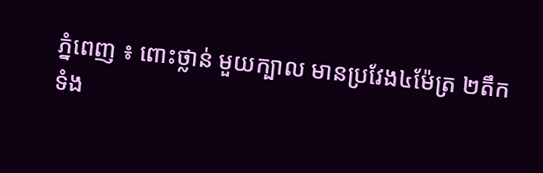ភ្នំពេញ ៖ ពោះថ្លាន់ មួយក្បាល មានប្រវែង៤ម៉ែត្រ ២តឹក ទំង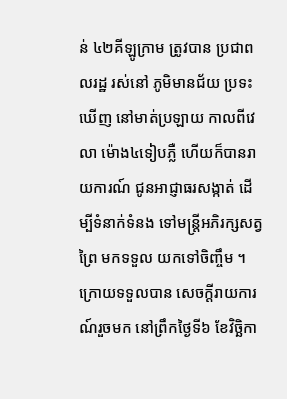ន់ ៤២គីឡូក្រាម ត្រូវបាន ប្រជាពលរដ្ឋ រស់នៅ ភូមិមានជ័យ ប្រទះឃើញ នៅមាត់ប្រឡាយ កាលពីវេលា ម៉ោង៤ទៀបភ្លឺ ហើយក៏បានរាយការណ៍ ជូនអាជ្ញាធរសង្កាត់ ដើម្បីទំនាក់ទំនង ទៅមន្ត្រីអភិរក្សសត្វព្រៃ មកទទួល យកទៅចិញ្ចឹម ។
ក្រោយទទួលបាន សេចក្តីរាយការណ៍រួចមក នៅព្រឹកថ្ងៃទី៦ ខែវិច្ឆិកា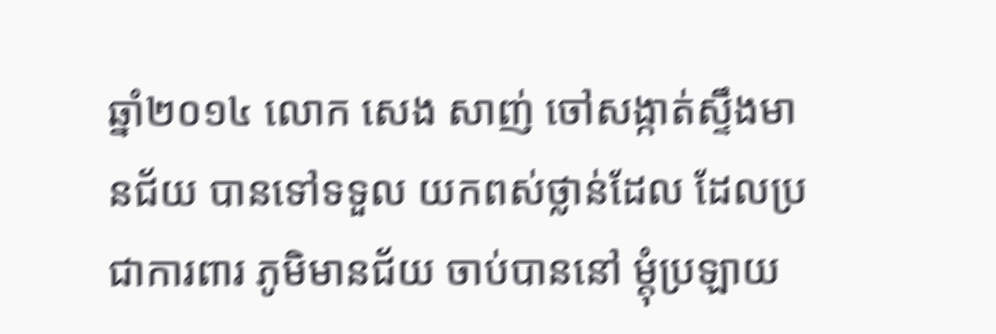ឆ្នាំ២០១៤ លោក សេង សាញ់ ចៅសង្កាត់ស្ទឹងមានជ័យ បានទៅទទួល យកពស់ថ្លាន់ដែល ដែលប្រជាការពារ ភូមិមានជ័យ ចាប់បាននៅ ម្ដុំប្រឡាយ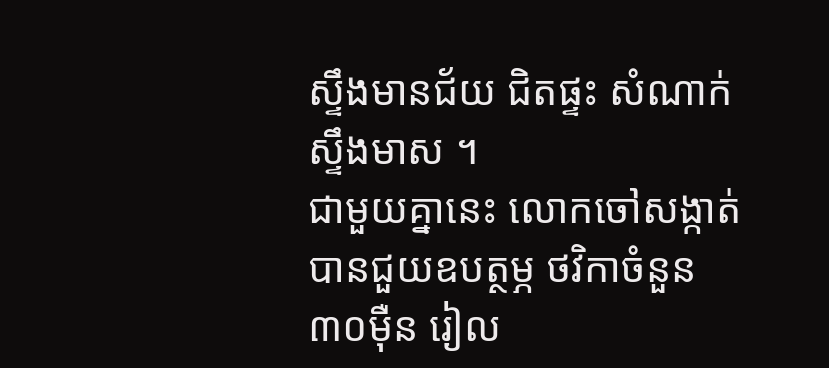ស្ទឹងមានជ័យ ជិតផ្ទះ សំណាក់ស្ទឹងមាស ។
ជាមួយគ្នានេះ លោកចៅសង្កាត់បានជួយឧបត្ថម្ភ ថវិកាចំនួន៣០ម៉ឺន រៀល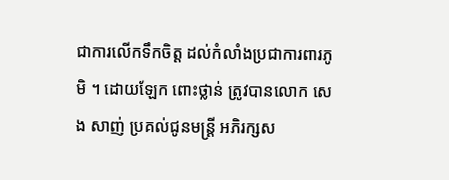ជាការលើកទឹកចិត្ត ដល់កំលាំងប្រជាការពារភូមិ ។ ដោយឡែក ពោះថ្លាន់ ត្រូវបានលោក សេង សាញ់ ប្រគល់ជូនមន្ត្រី អភិរក្សស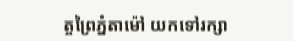ត្ចព្រៃភ្នំតាម៉ៅ យកទៅរក្សា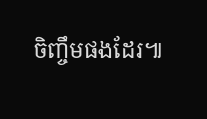ចិញ្ចឹមផងដែរ៕